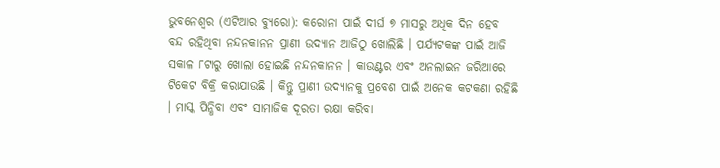ଭୁବନେଶ୍ୱର (ଏଟିଆର ବ୍ୟୁରୋ): କରୋନା ପାଇଁ ଦୀର୍ଘ ୭ ମାସରୁ ଅଧିକ ଦିନ ହେବ ବନ୍ଦ ରହିଥିବା ନନ୍ଦନକାନନ ପ୍ରାଣୀ ଉଦ୍ୟାନ ଆଜିଠୁ ଖୋଲିଛି । ପର୍ଯ୍ୟଟକଙ୍କ ପାଇଁ ଆଜି ସକାଳ ୮ଟାରୁ ଖୋଲା ହୋଇଛି ନନ୍ଦନକାନନ । କାଉଣ୍ଟର ଏବଂ ଅନଲାଇନ ଜରିଆରେ ଟିକେଟ ବିକ୍ରି କରାଯାଉଛି । କିନ୍ତୁ ପ୍ରାଣୀ ଉଦ୍ୟାନକୁ ପ୍ରବେଶ ପାଇଁ ଅନେକ କଟକଣା ରହିଛି । ମାସ୍କ ପିନ୍ଧିବା ଏବଂ ସାମାଜିକ ଦୂରତା ରକ୍ଷା କରିବା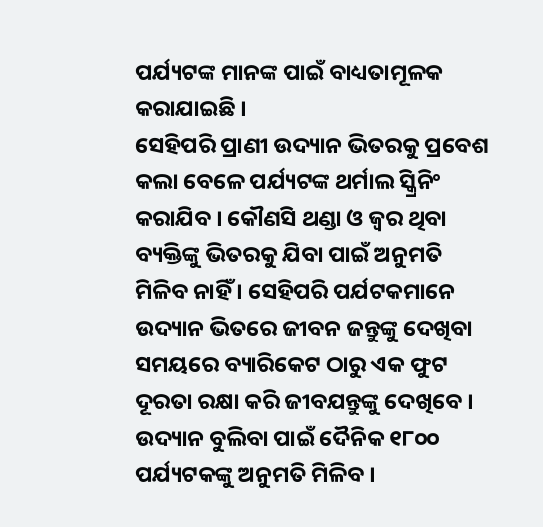ପର୍ଯ୍ୟଟଙ୍କ ମାନଙ୍କ ପାଇଁ ବାଧ୍ୟତାମୂଳକ କରାଯାଇଛି ।
ସେହିପରି ପ୍ରାଣୀ ଉଦ୍ୟାନ ଭିତରକୁ ପ୍ରବେଶ କଲା ବେଳେ ପର୍ଯ୍ୟଟଙ୍କ ଥର୍ମାଲ ସ୍କ୍ରିନିଂ କରାଯିବ । କୌଣସି ଥଣ୍ଡା ଓ ଜ୍ୱର ଥିବା ବ୍ୟକ୍ତିଙ୍କୁ ଭିତରକୁ ଯିବା ପାଇଁ ଅନୁମତି ମିଳିବ ନାହିଁ । ସେହିପରି ପର୍ଯଟକମାନେ ଉଦ୍ୟାନ ଭିତରେ ଜୀବନ ଜନ୍ତୁଙ୍କୁ ଦେଖିବା ସମୟରେ ବ୍ୟାରିକେଟ ଠାରୁ ଏକ ଫୁଟ ଦୂରତା ରକ୍ଷା କରି ଜୀବଯନ୍ତୁଙ୍କୁ ଦେଖିବେ । ଉଦ୍ୟାନ ବୁଲିବା ପାଇଁ ଦୈନିକ ୧୮୦୦ ପର୍ଯ୍ୟଟକଙ୍କୁ ଅନୁମତି ମିଳିବ ।